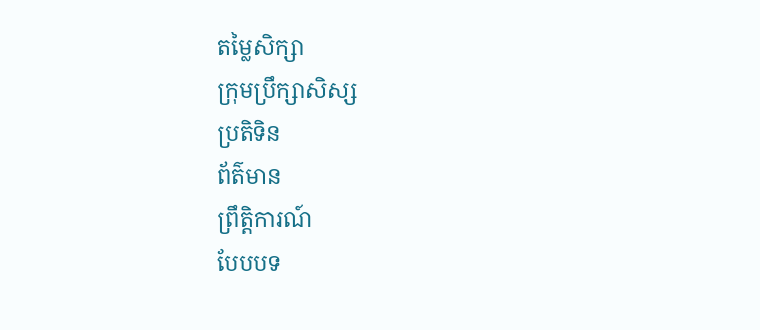តម្លៃសិក្សា
ក្រុមប្រឹក្សាសិស្ស
ប្រតិទិន
ព័ត៌មាន
ព្រឹត្តិការណ៍
បែបបទ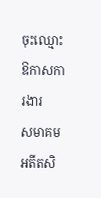ចុះឈ្មោះ
ឱកាសការងារ
សមាគមអតីតសិ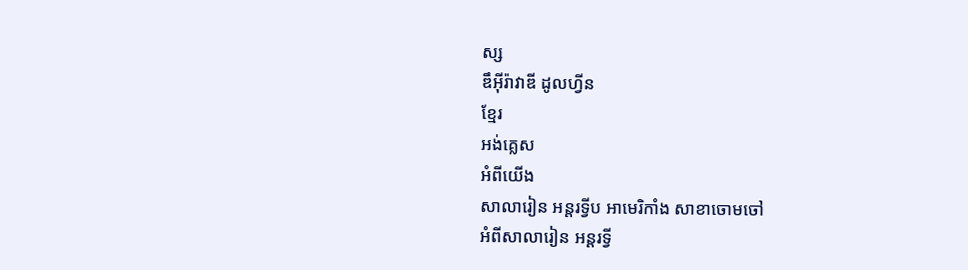ស្ស
ឌឹអុីរ៉ាវាឌី ដូលហ្វីន
ខ្មែរ
អង់គ្លេស
អំពីយើង
សាលារៀន អន្តរទ្វីប អាមេរិកាំង សាខាចោមចៅ
អំពីសាលារៀន អន្ដរទ្វី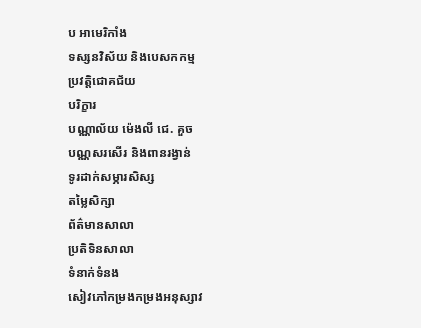ប អាមេរិកាំង
ទស្សនវិស័យ និងបេសកកម្ម
ប្រវត្តិជោគជ័យ
បរិក្ខារ
បណ្ណាល័យ ម៉េងលី ជេ. គួច
បណ្ណសរសើរ និងពានរង្វាន់
ទូរដាក់សម្ភារសិស្ស
តម្លៃសិក្សា
ព័ត៌មានសាលា
ប្រតិទិនសាលា
ទំនាក់ទំនង
សៀវភៅកម្រងកម្រងអនុស្សាវ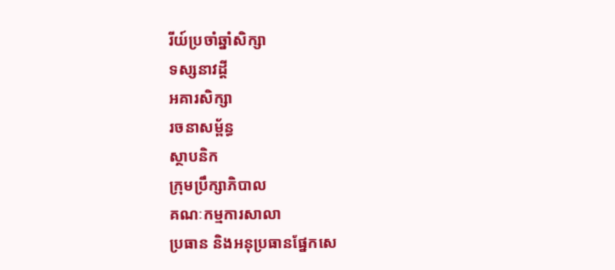រីយ៍ប្រចាំឆ្នាំសិក្សា
ទស្សនាវដ្តី
អគារសិក្សា
រចនាសម្ព័ន្ធ
ស្ថាបនិក
ក្រុមប្រឹក្សាភិបាល
គណៈកម្មការសាលា
ប្រធាន និងអនុប្រធានផ្នែកសេ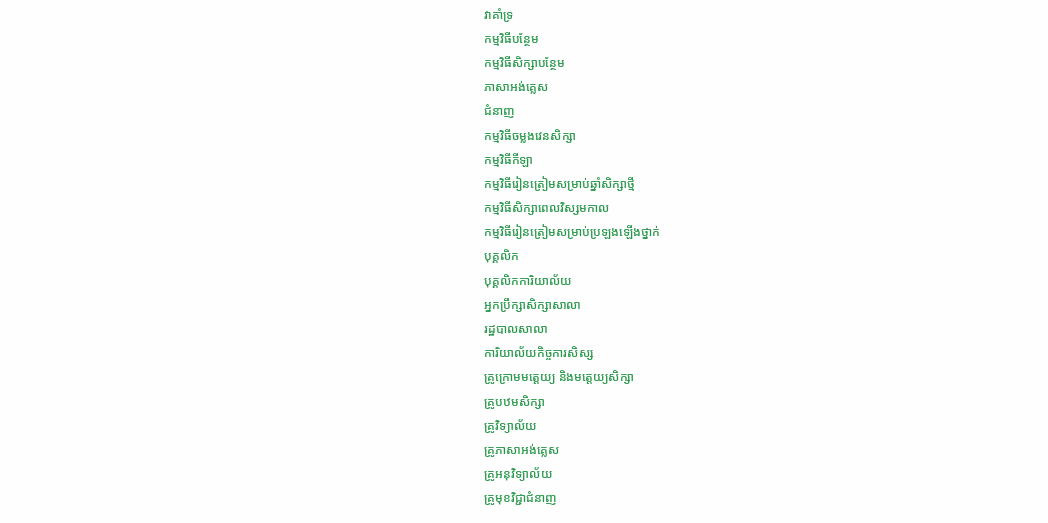វាគាំទ្រ
កម្មវិធីបន្ថែម
កម្មវិធីសិក្សាបន្ថែម
ភាសាអង់គ្លេស
ជំនាញ
កម្មវិធីចម្លងវេនសិក្សា
កម្មវិធីកីឡា
កម្មវិធីរៀនត្រៀមសម្រាប់ឆ្នាំសិក្សាថ្មី
កម្មវិធីសិក្សាពេលវិស្សមកាល
កម្មវិធីរៀនត្រៀមសម្រាប់ប្រឡងឡើងថ្នាក់
បុគ្គលិក
បុគ្គលិកការិយាល័យ
អ្នកប្រឹក្សាសិក្សាសាលា
រដ្ឋបាលសាលា
ការិយាល័យកិច្ចការសិស្ស
គ្រូក្រោមមត្តេយ្យ និងមត្តេយ្យសិក្សា
គ្រូបឋមសិក្សា
គ្រូវិទ្យាល័យ
គ្រូភាសាអង់គ្លេស
គ្រូអនុវិទ្យាល័យ
គ្រូមុខវិជ្ជាជំនាញ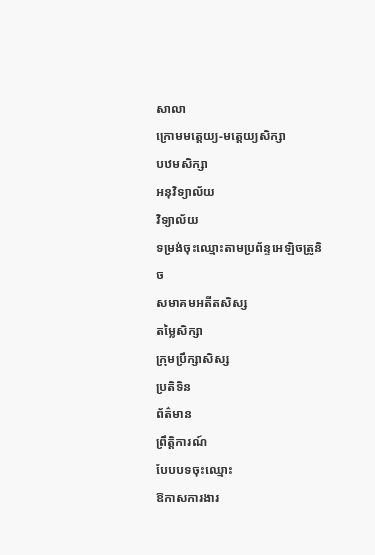សាលា
ក្រោមមត្តេយ្យ-មត្ដេយ្យសិក្សា
បឋមសិក្សា
អនុវិទ្យាល័យ
វិទ្យាល័យ
ទម្រង់ចុះឈ្មោះតាមប្រព័ន្ទអេឡិចត្រូនិច
សមាគមអតីតសិស្ស
តម្លៃសិក្សា
ក្រុមប្រឹក្សាសិស្ស
ប្រតិទិន
ព័ត៌មាន
ព្រឹត្តិការណ៍
បែបបទចុះឈ្មោះ
ឱកាសការងារ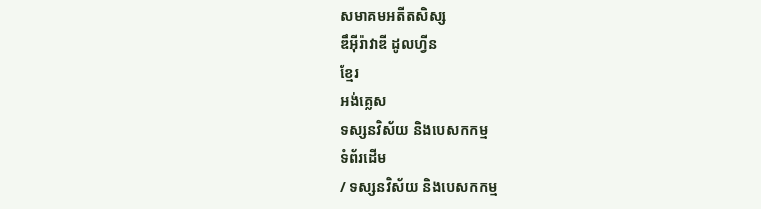សមាគមអតីតសិស្ស
ឌឹអុីរ៉ាវាឌី ដូលហ្វីន
ខ្មែរ
អង់គ្លេស
ទស្សនវិស័យ និងបេសកកម្ម
ទំព័រដើម
/ ទស្សនវិស័យ និងបេសកកម្ម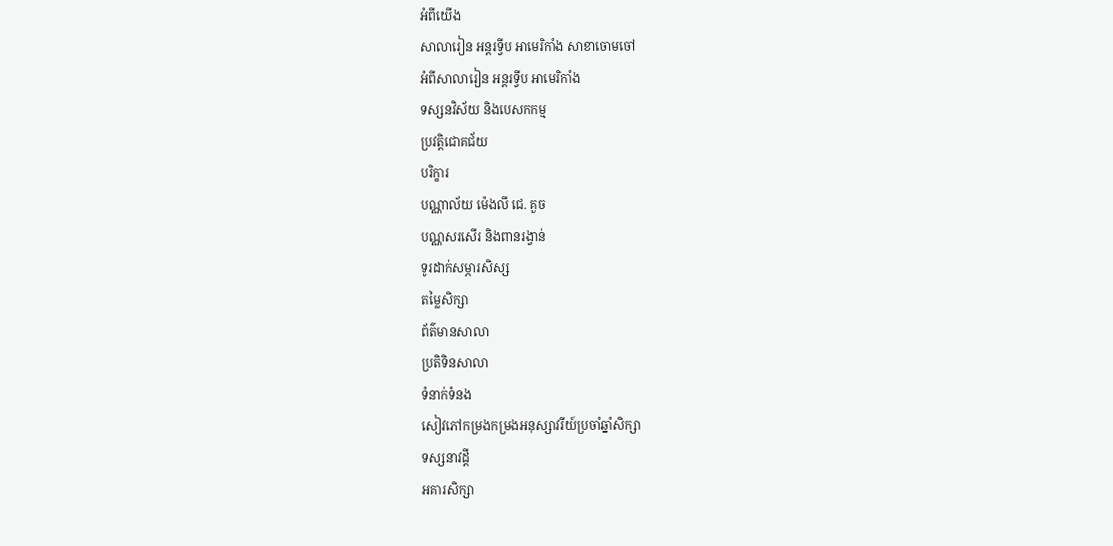អំពីយើង
សាលារៀន អន្តរទ្វីប អាមេរិកាំង សាខាចោមចៅ
អំពីសាលារៀន អន្ដរទ្វីប អាមេរិកាំង
ទស្សនវិស័យ និងបេសកកម្ម
ប្រវត្តិជោគជ័យ
បរិក្ខារ
បណ្ណាល័យ ម៉េងលី ជេ. គួច
បណ្ណសរសើរ និងពានរង្វាន់
ទូរដាក់សម្ភារសិស្ស
តម្លៃសិក្សា
ព័ត៌មានសាលា
ប្រតិទិនសាលា
ទំនាក់ទំនង
សៀវភៅកម្រងកម្រងអនុស្សាវរីយ៍ប្រចាំឆ្នាំសិក្សា
ទស្សនាវដ្តី
អគារសិក្សា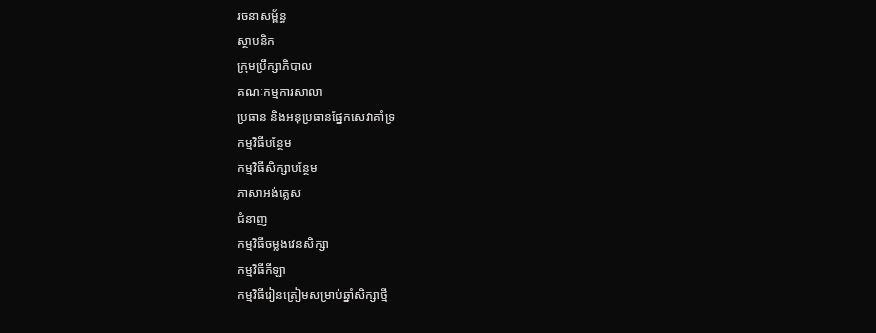រចនាសម្ព័ន្ធ
ស្ថាបនិក
ក្រុមប្រឹក្សាភិបាល
គណៈកម្មការសាលា
ប្រធាន និងអនុប្រធានផ្នែកសេវាគាំទ្រ
កម្មវិធីបន្ថែម
កម្មវិធីសិក្សាបន្ថែម
ភាសាអង់គ្លេស
ជំនាញ
កម្មវិធីចម្លងវេនសិក្សា
កម្មវិធីកីឡា
កម្មវិធីរៀនត្រៀមសម្រាប់ឆ្នាំសិក្សាថ្មី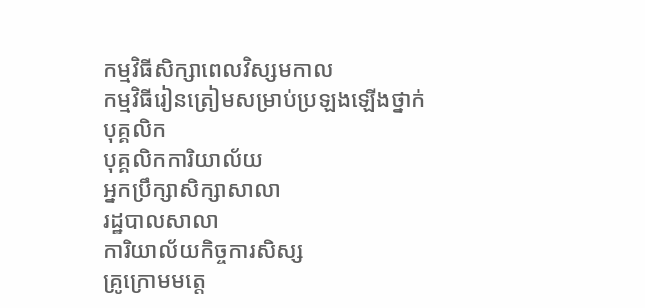កម្មវិធីសិក្សាពេលវិស្សមកាល
កម្មវិធីរៀនត្រៀមសម្រាប់ប្រឡងឡើងថ្នាក់
បុគ្គលិក
បុគ្គលិកការិយាល័យ
អ្នកប្រឹក្សាសិក្សាសាលា
រដ្ឋបាលសាលា
ការិយាល័យកិច្ចការសិស្ស
គ្រូក្រោមមត្តេ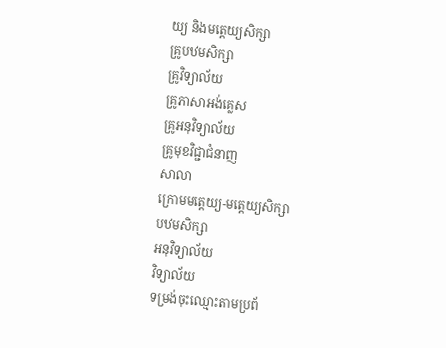យ្យ និងមត្តេយ្យសិក្សា
គ្រូបឋមសិក្សា
គ្រូវិទ្យាល័យ
គ្រូភាសាអង់គ្លេស
គ្រូអនុវិទ្យាល័យ
គ្រូមុខវិជ្ជាជំនាញ
សាលា
ក្រោមមត្តេយ្យ-មត្ដេយ្យសិក្សា
បឋមសិក្សា
អនុវិទ្យាល័យ
វិទ្យាល័យ
ទម្រង់ចុះឈ្មោះតាមប្រព័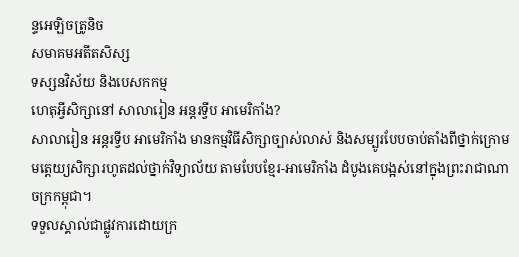ន្ទអេឡិចត្រូនិច
សមាគមអតីតសិស្ស
ទស្សនវិស័យ និងបេសកកម្ម
ហេតុអ្វីសិក្សានៅ សាលារៀន អន្តរទ្វីប អាមេរិកាំង?
សាលារៀន អន្តរទ្វីប អាមេរិកាំង មានកម្មវិធីសិក្សាច្បាស់លាស់ និងសម្បូរបែបចាប់តាំងពីថ្នាក់ក្រោមមត្តេយ្យសិក្សារហូតដល់ថ្នាក់វិទ្យាល័យ តាមបែបខ្មែរ-អាមេរិកាំង ដំបូងគេបង្អស់នៅក្នុងព្រះរាជាណាចក្រកម្ពុជា។
ទទួលស្គាល់ជាផ្លូវការដោយក្រ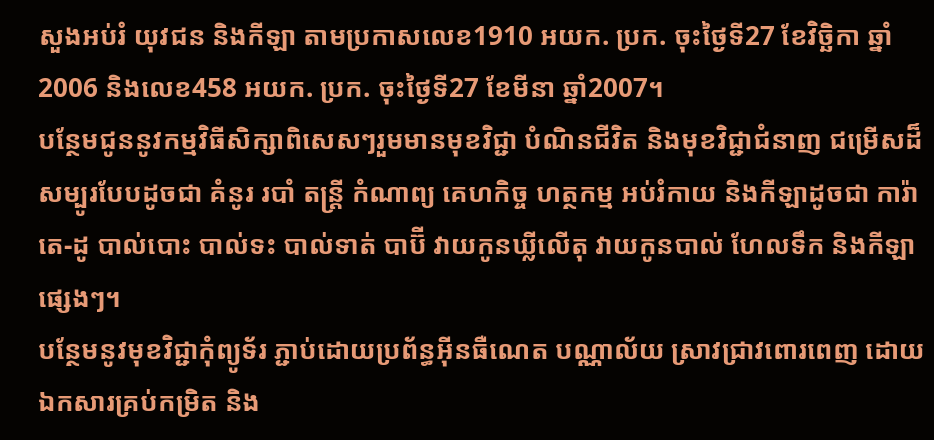សួងអប់រំ យុវជន និងកីឡា តាមប្រកាសលេខ1910 អយក. ប្រក. ចុះថ្ងៃទី27 ខែវិច្ឆិកា ឆ្នាំ2006 និងលេខ458 អយក. ប្រក. ចុះថ្ងៃទី27 ខែមីនា ឆ្នាំ2007។
បន្ថែមជូននូវកម្មវិធីសិក្សាពិសេសៗរួមមានមុខវិជ្ជា បំណិនជីវិត និងមុខវិជ្ជាជំនាញ ជម្រើសដ៏សម្បូរបែបដូចជា គំនូរ របាំ តន្ត្រី កំណាព្យ គេហកិច្ច ហត្ថកម្ម អប់រំកាយ និងកីឡាដូចជា ការ៉ាតេ-ដូ បាល់បោះ បាល់ទះ បាល់ទាត់ បាប៊ី វាយកូនឃ្លីលើតុ វាយកូនបាល់ ហែលទឹក និងកីឡាផ្សេងៗ។
បន្ថែមនូវមុខវិជ្ជាកុំព្យូទ័រ ភ្ជាប់ដោយប្រព័ន្ធអ៊ីនធឺណេត បណ្ណាល័យ ស្រាវជ្រាវពោរពេញ ដោយឯកសារគ្រប់កម្រិត និង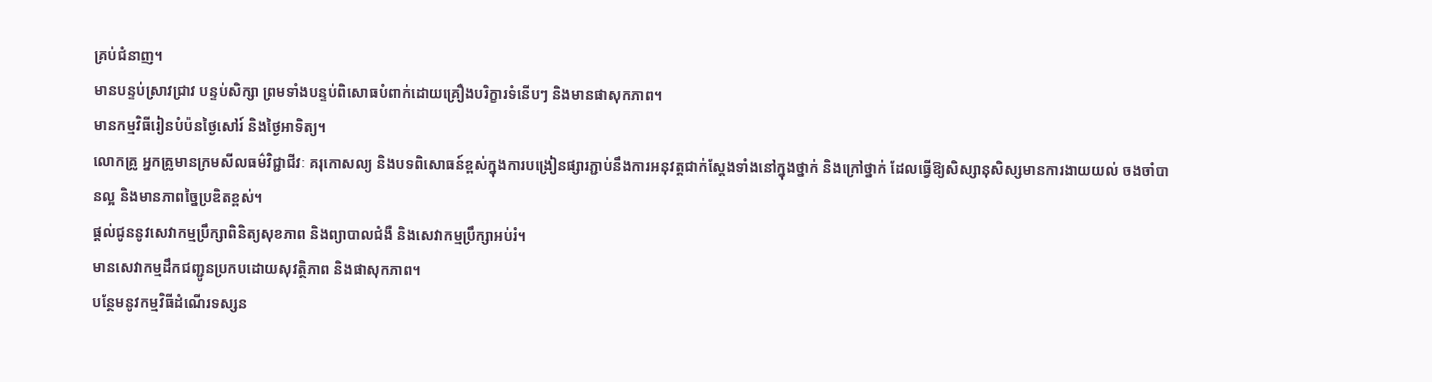គ្រប់ជំនាញ។
មានបន្ទប់ស្រាវជ្រាវ បន្ទប់សិក្សា ព្រមទាំងបន្ទប់ពិសោធបំពាក់ដោយគ្រឿងបរិក្ខារទំនើបៗ និងមានផាសុកភាព។
មានកម្មវិធីរៀនបំប៉នថ្ងៃសៅរ៍ និងថ្ងៃអាទិត្យ។
លោកគ្រូ អ្នកគ្រូមានក្រមសីលធម៌វិជ្ជាជីវៈ គរុកោសល្យ និងបទពិសោធន៍ខ្ពស់ក្នុងការបង្រៀនផ្សារភ្ជាប់នឹងការអនុវត្តជាក់ស្តែងទាំងនៅក្នុងថ្នាក់ និងក្រៅថ្នាក់ ដែលធ្វើឱ្យសិស្សានុសិស្សមានការងាយយល់ ចងចាំបានល្អ និងមានភាពច្នៃប្រឌិតខ្ពស់។
ផ្តល់ជូននូវសេវាកម្មប្រឹក្សាពិនិត្យសុខភាព និងព្យាបាលជំងឺ និងសេវាកម្មប្រឹក្សាអប់រំ។
មានសេវាកម្មដឹកជញ្ជូនប្រកបដោយសុវត្ថិភាព និងផាសុកភាព។
បន្ថែមនូវកម្មវិធីដំណើរទស្សន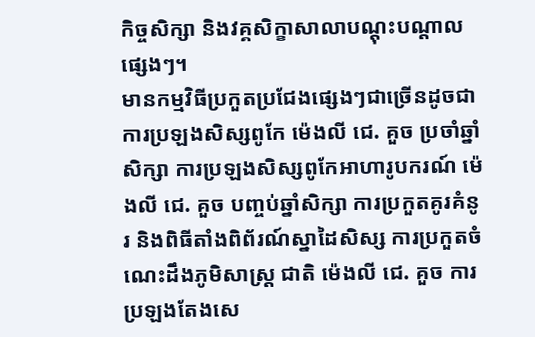កិច្ចសិក្សា និងវគ្គសិក្ខាសាលាបណ្តុះបណ្តាលផ្សេងៗ។
មានកម្មវិធីប្រកួតប្រជែងផ្សេងៗជាច្រើនដូចជា ការប្រឡងសិស្សពូកែ ម៉េងលី ជេ. គួច ប្រចាំឆ្នាំសិក្សា ការប្រឡងសិស្សពូកែអាហារូបករណ៍ ម៉េងលី ជេ. គួច បញ្ចប់ឆ្នាំសិក្សា ការប្រកួតគូរគំនូរ និងពិធីតាំងពិព័រណ៍ស្នាដៃសិស្ស ការប្រកួតចំណេះដឹងភូមិសាស្រ្ត ជាតិ ម៉េងលី ជេ. គួច ការប្រឡងតែងសេ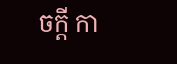ចក្តី កា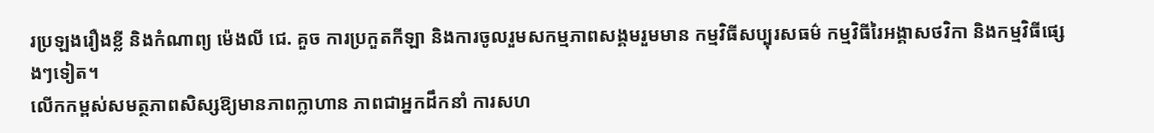រប្រឡងរឿងខ្លី និងកំណាព្យ ម៉េងលី ជេ. គួច ការប្រកួតកីឡា និងការចូលរួមសកម្មភាពសង្គមរួមមាន កម្មវិធីសប្បុរសធម៌ កម្មវិធីរៃអង្គាសថវិកា និងកម្មវិធីផ្សេងៗទៀត។
លើកកម្ពស់សមត្ថភាពសិស្សឱ្យមានភាពក្លាហាន ភាពជាអ្នកដឹកនាំ ការសហ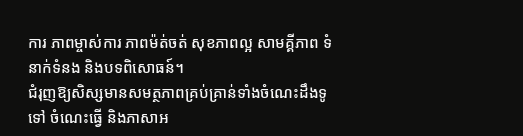ការ ភាពម្ចាស់ការ ភាពម៉ត់ចត់ សុខភាពល្អ សាមគ្គីភាព ទំនាក់ទំនង និងបទពិសោធន៍។
ជំរុញឱ្យសិស្សមានសមត្ថភាពគ្រប់គ្រាន់ទាំងចំណេះដឹងទូទៅ ចំណេះធ្វើ និងភាសាអ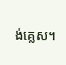ង់គ្លេស។